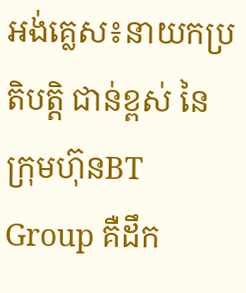អង់គ្លេស៖នាយកប្រតិបត្តិ ជាន់ខ្ពស់ នៃក្រុមហ៊ុនBT Group គឺដឹក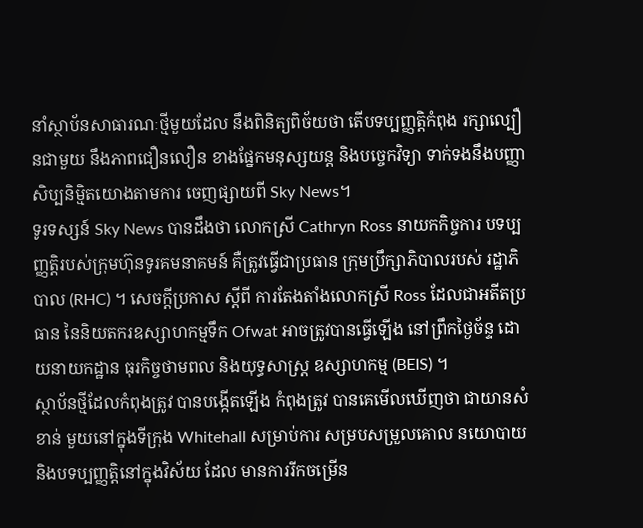នាំស្ថាប័នសាធារណៈថ្មីមួយដែល នឹងពិនិត្យពិច័យថា តើបទប្បញ្ញត្តិកំពុង រក្សាល្បឿនជាមួយ នឹងភាពជឿនលឿន ខាងផ្នែកមនុស្សយន្ត និងបច្ចេកវិទ្យា ទាក់ទងនឹងបញ្ញាសិប្បនិម្មិតយោងតាមការ ចេញផ្សាយពី Sky News។
ទូរទស្សន៍ Sky News បានដឹងថា លោកស្រី Cathryn Ross នាយកកិច្ចការ បទប្បញ្ញត្តិរបស់ក្រុមហ៊ុនទូរគមនាគមន៍ គឺត្រូវធ្វើជាប្រធាន ក្រុមប្រឹក្សាភិបាលរបស់ រដ្ឋាភិបាល (RHC) ។ សេចក្តីប្រកាស ស្តីពី ការតែងតាំងលោកស្រី Ross ដែលជាអតីតប្រធាន នៃនិយតករឧស្សាហកម្មទឹក Ofwat អាចត្រូវបានធ្វើឡើង នៅព្រឹកថ្ងៃច័ន្ទ ដោយនាយកដ្ឋាន ធុរកិច្ចថាមពល និងយុទ្ធសាស្ត្រ ឧស្សាហកម្ម (BEIS) ។
ស្ថាប័នថ្មីដែលកំពុងត្រូវ បានបង្កើតឡើង កំពុងត្រូវ បានគេមើលឃើញថា ជាយានសំខាន់ មួយនៅក្នុងទីក្រុង Whitehall សម្រាប់ការ សម្របសម្រួលគោល នយោបាយ និងបទប្បញ្ញត្តិនៅក្នុងវិស័យ ដែល មានការរីកចម្រើន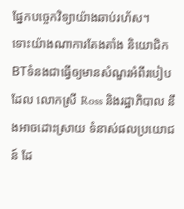ផ្នែកបច្ចេកវិទ្យាយ៉ាងឆាប់រហ័ស។
ទោះយ៉ាងណាការតែងតាំង និយោជិក BTទំនងជាធ្វើឲ្យមានសំណួរអំពីរបៀបដែល លោកស្រី Ross និងរដ្ឋាភិបាល នឹងអាចដោះស្រាយ ទំនាស់ផលប្រយោជន៍ ដែ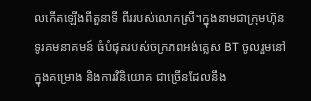លកើតឡើងពីតួនាទី ពីររបស់លោកស្រី។ក្នុងនាមជាក្រុមហ៊ុនទូរគមនាគមន៍ ធំបំផុតរបស់ចក្រភពអង់គ្លេស BT ចូលរួមនៅក្នុងគម្រោង និងការវិនិយោគ ជាច្រើនដែលនឹង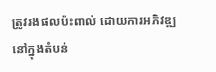ត្រូវរងផលប៉ះពាល់ ដោយការអភិវឌ្ឍនៅក្នុងតំបន់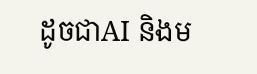ដូចជាAI និងម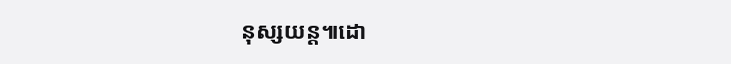នុស្សយន្ត៕ដោ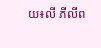យ៖លី ភីលីព